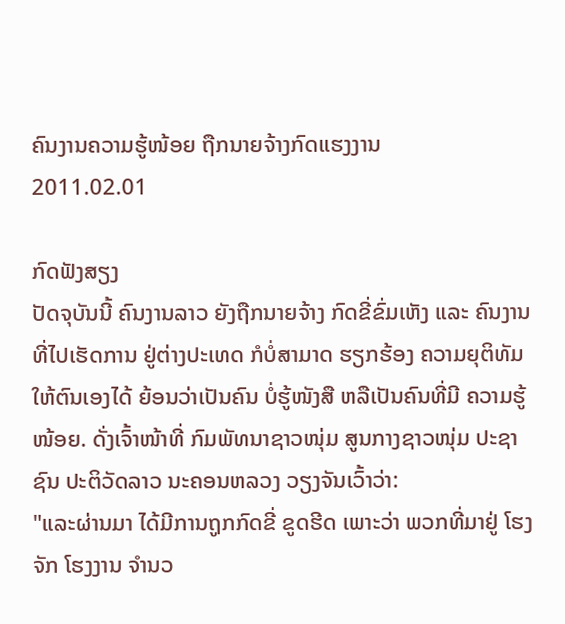ຄົນງານຄວາມຮູ້ໜ້ອຍ ຖືກນາຍຈ້າງກົດແຮງງານ
2011.02.01

ກົດຟັງສຽງ
ປັດຈຸບັນນີ້ ຄົນງານລາວ ຍັງຖືກນາຍຈ້າງ ກົດຂີ່ຂົ່ມເຫັງ ແລະ ຄົນງານ ທີ່ໄປເຮັດການ ຢູ່ຕ່າງປະເທດ ກໍບໍ່ສາມາດ ຮຽກຮ້ອງ ຄວາມຍຸຕິທັມ ໃຫ້ຕົນເອງໄດ້ ຍ້ອນວ່າເປັນຄົນ ບໍ່ຮູ້ໜັງສື ຫລືເປັນຄົນທີ່ມີ ຄວາມຮູ້ໜ້ອຍ. ດັ່ງເຈົ້າໜ້າທີ່ ກົມພັທນາຊາວໜຸ່ມ ສູນກາງຊາວໜຸ່ມ ປະຊາຊົນ ປະຕິວັດລາວ ນະຄອນຫລວງ ວຽງຈັນເວົ້າວ່າ:
"ແລະຜ່ານມາ ໄດ້ມີການຖູກກົດຂີ່ ຂູດຮີດ ເພາະວ່າ ພວກທີ່ມາຢູ່ ໂຮງຈັກ ໂຮງງານ ຈຳນວ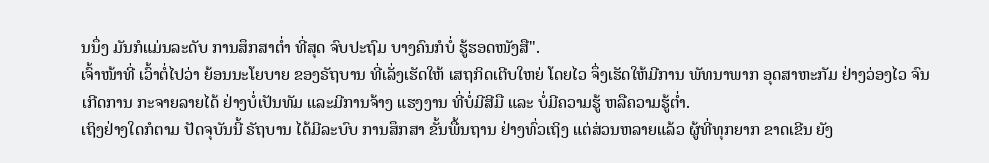ນນຶ່ງ ມັນກໍແມ່ນລະດັບ ການສຶກສາຕໍ່າ ທີ່ສຸດ ຈົບປະຖົມ ບາງຄົນກໍບໍ່ ຮູ້ຮອດໜັງສື".
ເຈົ້າໜ້າທີ່ ເວົ້າຕໍ່ໄປວ່າ ຍ້ອນນະໂຍບາຍ ຂອງຣັຖບານ ທີ່ເລັ່ງເຮັດໃຫ້ ເສຖກິດເຕີບໃຫຍ່ ໂດຍໄວ ຈຶ່ງເຮັດໃຫ້ມີການ ພັທນາພາກ ອຸດສາຫະກັມ ຢ່າງວ່ອງໄວ ຈົນເກີດການ ກະຈາຍລາຍໄດ້ ຢ່າງບໍ່ເປັນທັມ ແລະມີການຈ້າງ ແຮງງານ ທີ່ບໍ່ມີສີມື ແລະ ບໍ່ມີຄວາມຮູ້ ຫລືຄວາມຮູ້ຕໍ່າ.
ເຖິງຢ່າງໃດກໍຕາມ ປັດຈຸບັນນີ້ ຣັຖບານ ໄດ້ມີລະບົບ ການສຶກສາ ຂັ້ນພື້ນຖານ ຢ່າງທົ່ວເຖິງ ແຕ່ສ່ວນຫລາຍແລ້ວ ຜູ້ທີ່ທຸກຍາກ ຂາດເຂີນ ຍັງ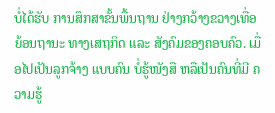ບໍ່ໄດ້ຮັບ ການສຶກສາຂັ້ນພື້ນຖານ ຢ່າງກວ້າງຂວາງເທື່ອ ຍ້ອນຖານະ ທາງເສຖກິດ ແລະ ສັງຄົມຂອງຄອບຄົວ. ເມື່ອໄປເປັນລູກຈ້າງ ແບບຄົນ ບໍ່ຮູ້ໜັງສື ຫລືເປັນຄົນທີ່ມີ ຄວາມຮູ້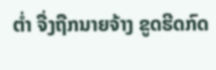ຕໍ່າ ຈື່ງຖືກນາຍຈ້າງ ຂູດຮີດກົດ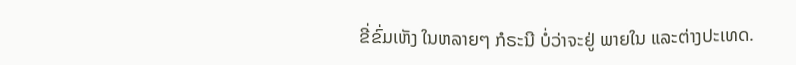ຂີ່ຂົ່ມເຫັງ ໃນຫລາຍໆ ກໍຣະນີ ບໍ່ວ່າຈະຢູ່ ພາຍໃນ ແລະຕ່າງປະເທດ.